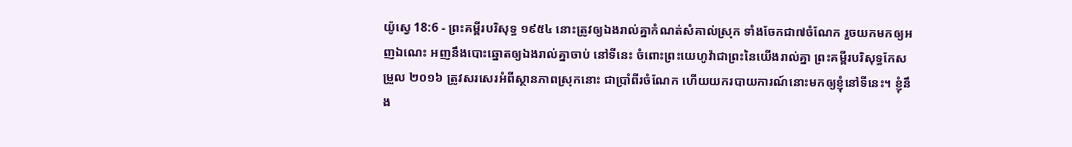យ៉ូស្វេ 18:6 - ព្រះគម្ពីរបរិសុទ្ធ ១៩៥៤ នោះត្រូវឲ្យឯងរាល់គ្នាកំណត់សំគាល់ស្រុក ទាំងចែកជា៧ចំណែក រួចយកមកឲ្យអញឯណេះ អញនឹងបោះឆ្នោតឲ្យឯងរាល់គ្នាចាប់ នៅទីនេះ ចំពោះព្រះយេហូវ៉ាជាព្រះនៃយើងរាល់គ្នា ព្រះគម្ពីរបរិសុទ្ធកែសម្រួល ២០១៦ ត្រូវសរសេរអំពីស្ថានភាពស្រុកនោះ ជាប្រាំពីរចំណែក ហើយយករបាយការណ៍នោះមកឲ្យខ្ញុំនៅទីនេះ។ ខ្ញុំនឹង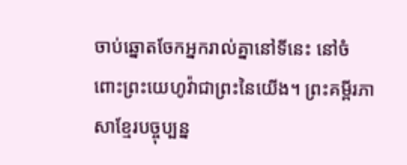ចាប់ឆ្នោតចែកអ្នករាល់គ្នានៅទីនេះ នៅចំពោះព្រះយេហូវ៉ាជាព្រះនៃយើង។ ព្រះគម្ពីរភាសាខ្មែរបច្ចុប្បន្ន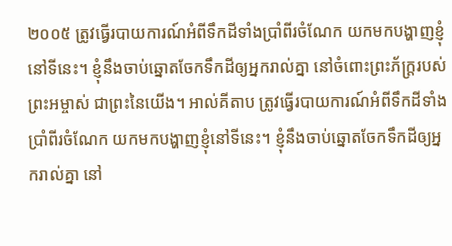២០០៥ ត្រូវធ្វើរបាយការណ៍អំពីទឹកដីទាំងប្រាំពីរចំណែក យកមកបង្ហាញខ្ញុំនៅទីនេះ។ ខ្ញុំនឹងចាប់ឆ្នោតចែកទឹកដីឲ្យអ្នករាល់គ្នា នៅចំពោះព្រះភ័ក្ត្ររបស់ព្រះអម្ចាស់ ជាព្រះនៃយើង។ អាល់គីតាប ត្រូវធ្វើរបាយការណ៍អំពីទឹកដីទាំងប្រាំពីរចំណែក យកមកបង្ហាញខ្ញុំនៅទីនេះ។ ខ្ញុំនឹងចាប់ឆ្នោតចែកទឹកដីឲ្យអ្នករាល់គ្នា នៅ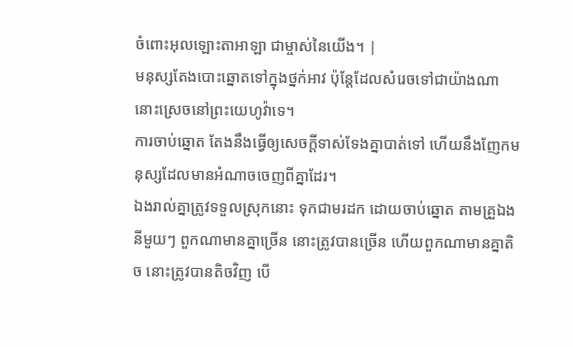ចំពោះអុលឡោះតាអាឡា ជាម្ចាស់នៃយើង។ |
មនុស្សតែងបោះឆ្នោតទៅក្នុងថ្នក់អាវ ប៉ុន្តែដែលសំរេចទៅជាយ៉ាងណា នោះស្រេចនៅព្រះយេហូវ៉ាទេ។
ការចាប់ឆ្នោត តែងនឹងធ្វើឲ្យសេចក្ដីទាស់ទែងគ្នាបាត់ទៅ ហើយនឹងញែកមនុស្សដែលមានអំណាចចេញពីគ្នាដែរ។
ឯងរាល់គ្នាត្រូវទទួលស្រុកនោះ ទុកជាមរដក ដោយចាប់ឆ្នោត តាមគ្រួឯងនីមួយៗ ពួកណាមានគ្នាច្រើន នោះត្រូវបានច្រើន ហើយពួកណាមានគ្នាតិច នោះត្រូវបានតិចវិញ បើ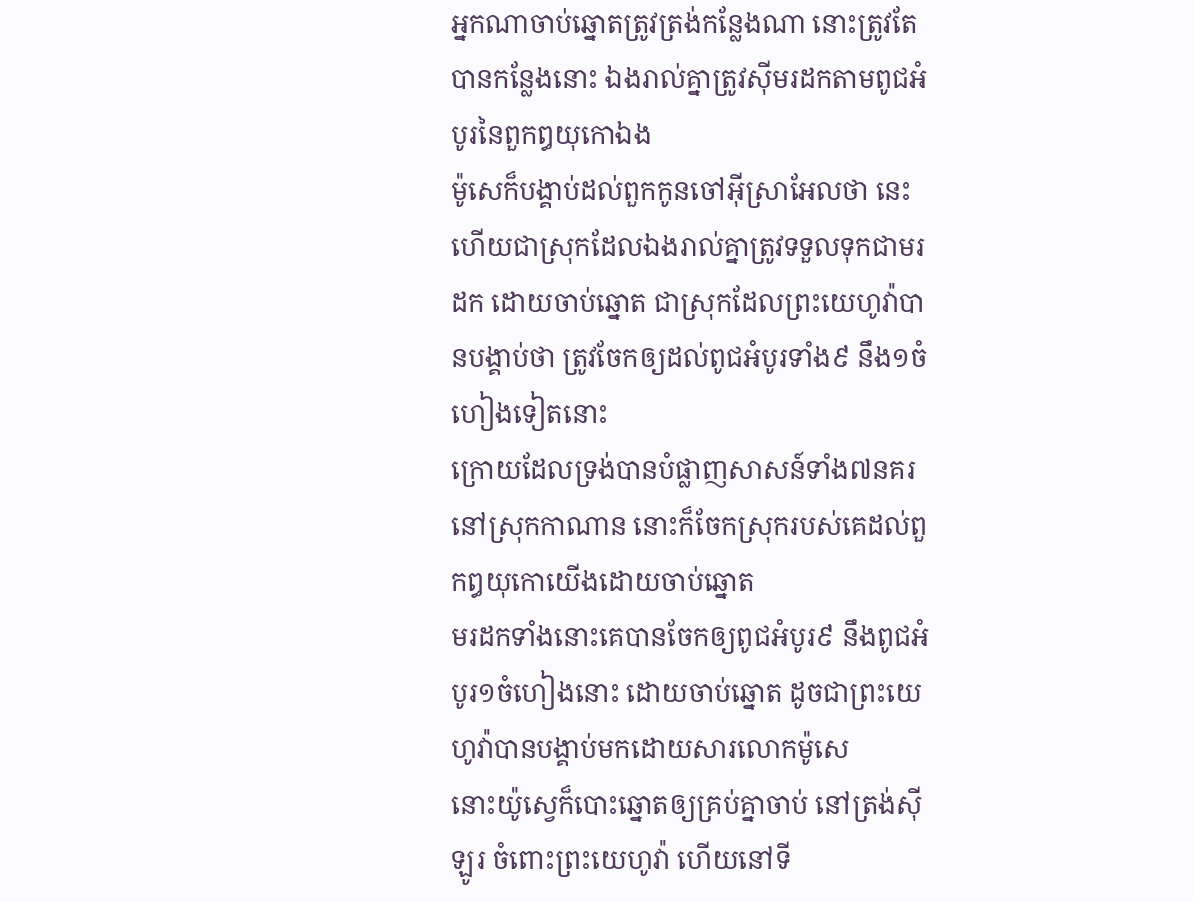អ្នកណាចាប់ឆ្នោតត្រូវត្រង់កន្លែងណា នោះត្រូវតែបានកន្លែងនោះ ឯងរាល់គ្នាត្រូវស៊ីមរដកតាមពូជអំបូរនៃពួកឰយុកោឯង
ម៉ូសេក៏បង្គាប់ដល់ពួកកូនចៅអ៊ីស្រាអែលថា នេះហើយជាស្រុកដែលឯងរាល់គ្នាត្រូវទទួលទុកជាមរដក ដោយចាប់ឆ្នោត ជាស្រុកដែលព្រះយេហូវ៉ាបានបង្គាប់ថា ត្រូវចែកឲ្យដល់ពូជអំបូរទាំង៩ នឹង១ចំហៀងទៀតនោះ
ក្រោយដែលទ្រង់បានបំផ្លាញសាសន៍ទាំង៧នគរនៅស្រុកកាណាន នោះក៏ចែកស្រុករបស់គេដល់ពួកឰយុកោយើងដោយចាប់ឆ្នោត
មរដកទាំងនោះគេបានចែកឲ្យពូជអំបូរ៩ នឹងពូជអំបូរ១ចំហៀងនោះ ដោយចាប់ឆ្នោត ដូចជាព្រះយេហូវ៉ាបានបង្គាប់មកដោយសារលោកម៉ូសេ
នោះយ៉ូស្វេក៏បោះឆ្នោតឲ្យគ្រប់គ្នាចាប់ នៅត្រង់ស៊ីឡូរ ចំពោះព្រះយេហូវ៉ា ហើយនៅទី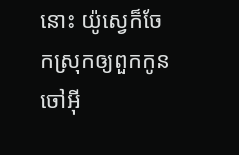នោះ យ៉ូស្វេក៏ចែកស្រុកឲ្យពួកកូនចៅអ៊ី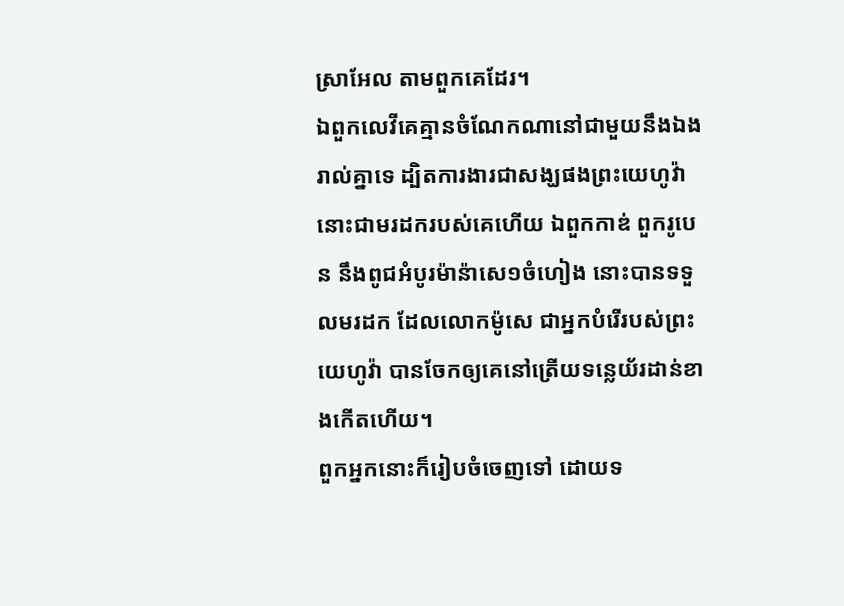ស្រាអែល តាមពួកគេដែរ។
ឯពួកលេវីគេគ្មានចំណែកណានៅជាមួយនឹងឯងរាល់គ្នាទេ ដ្បិតការងារជាសង្ឃផងព្រះយេហូវ៉ា នោះជាមរដករបស់គេហើយ ឯពួកកាឌ់ ពួករូបេន នឹងពូជអំបូរម៉ាន៉ាសេ១ចំហៀង នោះបានទទួលមរដក ដែលលោកម៉ូសេ ជាអ្នកបំរើរបស់ព្រះយេហូវ៉ា បានចែកឲ្យគេនៅត្រើយទន្លេយ័រដាន់ខាងកើតហើយ។
ពួកអ្នកនោះក៏រៀបចំចេញទៅ ដោយទ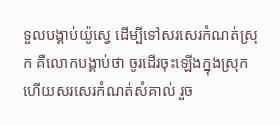ទួលបង្គាប់យ៉ូស្វេ ដើម្បីទៅសរសេរកំណត់ស្រុក គឺលោកបង្គាប់ថា ចូរដើរចុះឡើងក្នុងស្រុក ហើយសរសេរកំណត់សំគាល់ រួច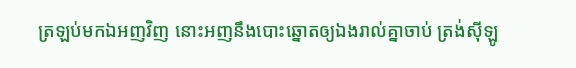ត្រឡប់មកឯអញវិញ នោះអញនឹងបោះឆ្នោតឲ្យឯងរាល់គ្នាចាប់ ត្រង់ស៊ីឡូ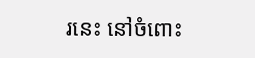រនេះ នៅចំពោះ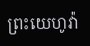ព្រះយេហូវ៉ា